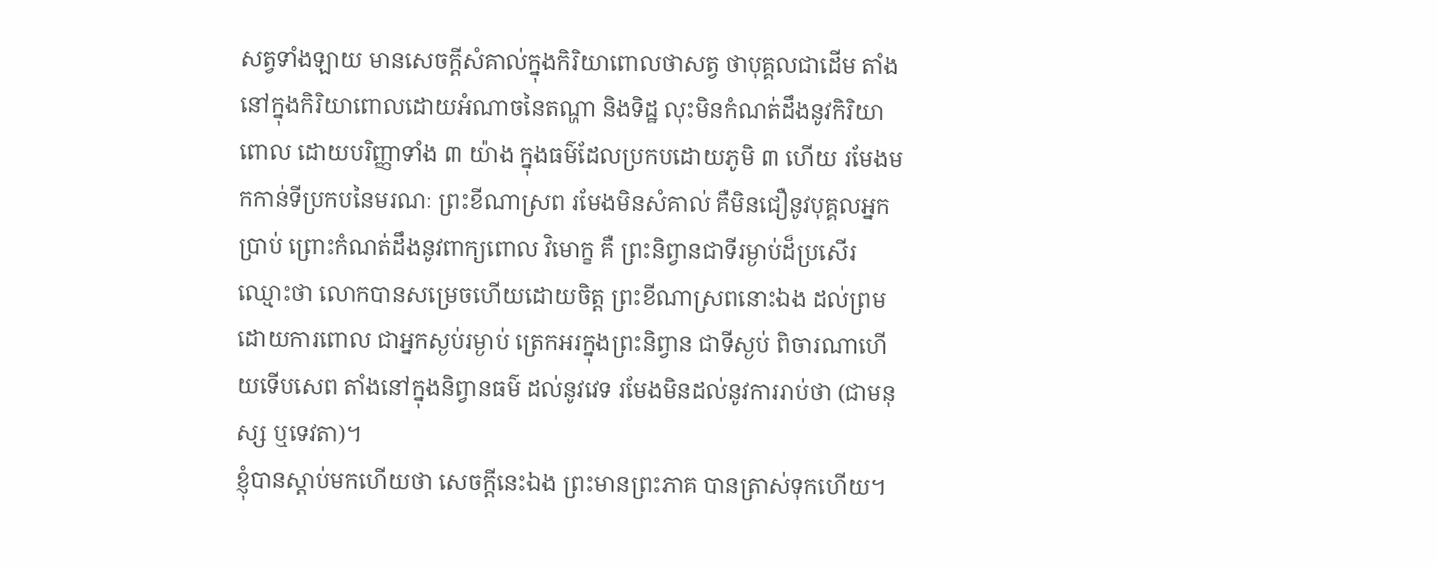សត្វទាំងឡាយ មានសេចក្ដីសំគាល់ក្នុងកិរិយាពោលថាសត្វ ថាបុគ្គលជាដើម តាំងនៅក្នុងកិរិយាពោលដោយអំណាចនៃតណ្ហា និងទិដ្ឋ លុះមិនកំណត់ដឹងនូវកិរិយាពោល ដោយបរិញ្ញាទាំង ៣ យ៉ាង ក្នុងធម៌ដែលប្រកបដោយភូមិ ៣ ហើយ រមែងមកកាន់ទីប្រកបនៃមរណៈ ព្រះខីណាស្រព រមែងមិនសំគាល់ គឺមិនជឿនូវបុគ្គលអ្នកប្រាប់ ព្រោះកំណត់ដឹងនូវពាក្យពោល វិមោក្ខ គឺ ព្រះនិព្វានជាទីរម្ងាប់ដ៏ប្រសើរ ឈ្មោះថា លោកបានសម្រេចហើយដោយចិត្ត ព្រះខីណាស្រពនោះឯង ដល់ព្រមដោយការពោល ជាអ្នកស្ងប់រម្ងាប់ ត្រេកអរក្នុងព្រះនិព្វាន ជាទីស្ងប់ ពិចារណាហើយទើបសេព តាំងនៅក្នុងនិព្វានធម៌ ដល់នូវវេទ រមែងមិនដល់នូវការរាប់ថា (ជាមនុស្ស ឬទេវតា)។
ខ្ញុំបានស្ដាប់មកហើយថា សេចក្ដីនេះឯង ព្រះមានព្រះភាគ បានត្រាស់ទុកហើយ។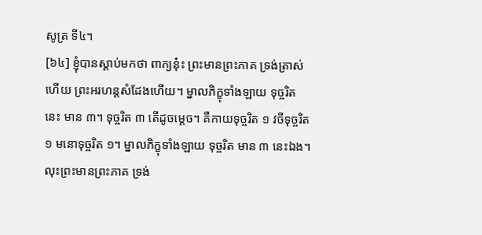សូត្រ ទី៤។
[៦៤] ខ្ញុំបានស្ដាប់មកថា ពាក្យនុ៎ះ ព្រះមានព្រះភាគ ទ្រង់ត្រាស់ហើយ ព្រះអរហន្តសំដែងហើយ។ ម្នាលភិក្ខុទាំងឡាយ ទុច្ចរិតនេះ មាន ៣។ ទុច្ចរិត ៣ តើដូចម្ដេច។ គឺកាយទុច្ចរិត ១ វចីទុច្ចរិត ១ មនោទុច្ចរិត ១។ ម្នាលភិក្ខុទាំងឡាយ ទុច្ចរិត មាន ៣ នេះឯង។ លុះព្រះមានព្រះភាគ ទ្រង់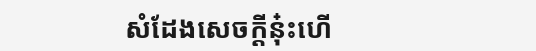សំដែងសេចក្ដីនុ៎ះហើ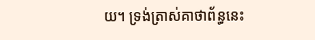យ។ ទ្រង់ត្រាស់គាថាព័ន្ធនេះ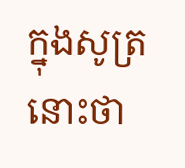ក្នុងសូត្រនោះថា